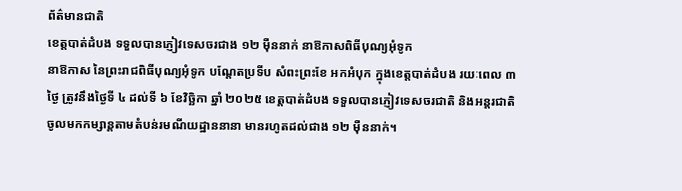ព័ត៌មានជាតិ
ខេត្តបាត់ដំបង ទទួលបានភ្ញៀវទេសចរជាង ១២ ម៉ឺននាក់ នាឱកាសពិធីបុណ្យអុំទូក
នាឱកាស នៃព្រះរាជពិធីបុណ្យអុំទូក បណ្តែតប្រទីប សំពះព្រះខែ អកអំបុក ក្នុងខេត្តបាត់ដំបង រយៈពេល ៣ ថ្ងៃ ត្រូវនឹងថ្ងៃទី ៤ ដល់ទី ៦ ខែវិច្ឆិកា ឆ្នាំ ២០២៥ ខេត្តបាត់ដំបង ទទួលបានភ្ញៀវទេសចរជាតិ និងអន្តរជាតិ ចូលមកកម្សាន្តតាមតំបន់រមណីយដ្ឋាននានា មានរហូតដល់ជាង ១២ ម៉ឺននាក់។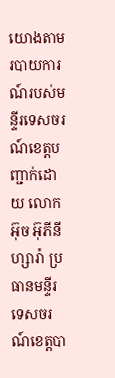យោងតាមរបាយការណ៍របស់មន្ទីរទេសចរណ៍ខេត្តបញ្ជាក់ដោយ លោក អ៊ុច អ៊ុភីនីហ្សារ៉ា ប្រធានមន្ទីរទេសចរណ៍ខេត្តបា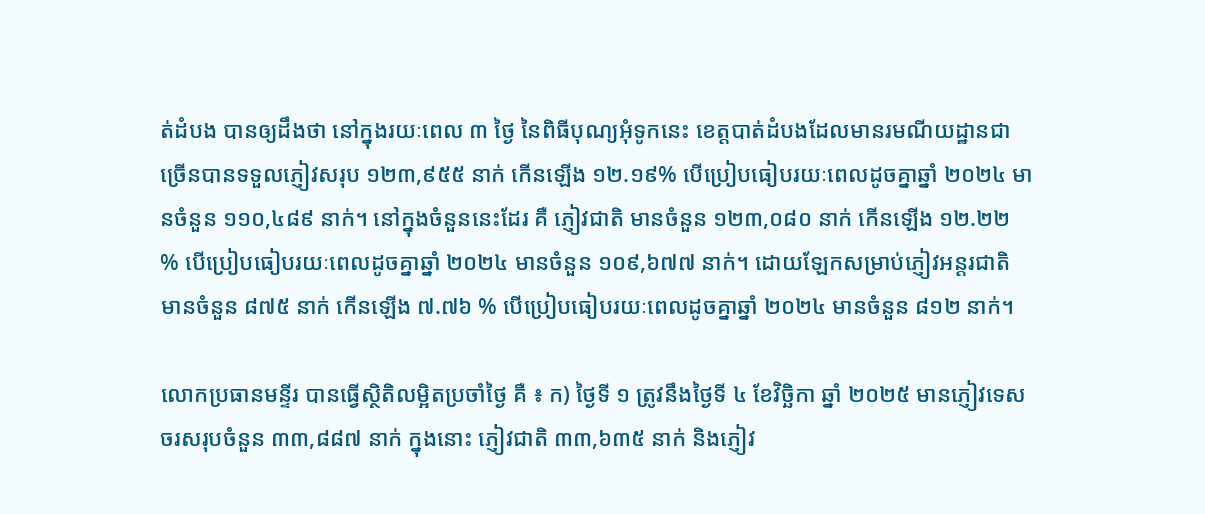ត់ដំបង បានឲ្យដឹងថា នៅក្នុងរយៈពេល ៣ ថ្ងៃ នៃពិធីបុណ្យអុំទូកនេះ ខេត្តបាត់ដំបងដែលមានរមណីយដ្ឋានជាច្រើនបានទទួលភ្ញៀវសរុប ១២៣,៩៥៥ នាក់ កើនឡើង ១២.១៩% បើប្រៀបធៀបរយៈពេលដូចគ្នាឆ្នាំ ២០២៤ មានចំនួន ១១០,៤៨៩ នាក់។ នៅក្នុងចំនួននេះដែរ គឺ ភ្ញៀវជាតិ មានចំនួន ១២៣,០៨០ នាក់ កើនឡើង ១២.២២ % បើប្រៀបធៀបរយៈពេលដូចគ្នាឆ្នាំ ២០២៤ មានចំនួន ១០៩,៦៧៧ នាក់។ ដោយឡែកសម្រាប់ភ្ញៀវអន្តរជាតិ មានចំនួន ៨៧៥ នាក់ កើនឡើង ៧.៧៦ % បើប្រៀបធៀបរយៈពេលដូចគ្នាឆ្នាំ ២០២៤ មានចំនួន ៨១២ នាក់។

លោកប្រធានមន្ទីរ បានធ្វើស្ថិតិលម្អិតប្រចាំថ្ងៃ គឺ ៖ ក) ថ្ងៃទី ១ ត្រូវនឹងថ្ងៃទី ៤ ខែវិច្ឆិកា ឆ្នាំ ២០២៥ មានភ្ញៀវទេសចរសរុបចំនួន ៣៣,៨៨៧ នាក់ ក្នុងនោះ ភ្ញៀវជាតិ ៣៣,៦៣៥ នាក់ និងភ្ញៀវ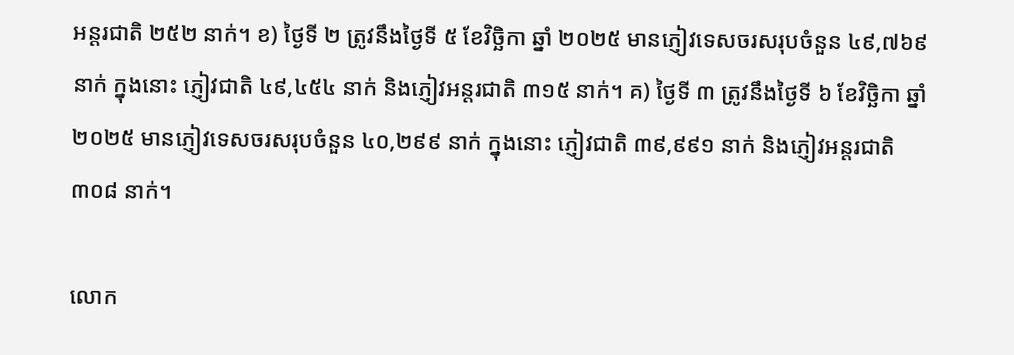អន្តរជាតិ ២៥២ នាក់។ ខ) ថ្ងៃទី ២ ត្រូវនឹងថ្ងៃទី ៥ ខែវិច្ឆិកា ឆ្នាំ ២០២៥ មានភ្ញៀវទេសចរសរុបចំនួន ៤៩,៧៦៩ នាក់ ក្នុងនោះ ភ្ញៀវជាតិ ៤៩,៤៥៤ នាក់ និងភ្ញៀវអន្តរជាតិ ៣១៥ នាក់។ គ) ថ្ងៃទី ៣ ត្រូវនឹងថ្ងៃទី ៦ ខែវិច្ឆិកា ឆ្នាំ ២០២៥ មានភ្ញៀវទេសចរសរុបចំនួន ៤០,២៩៩ នាក់ ក្នុងនោះ ភ្ញៀវជាតិ ៣៩,៩៩១ នាក់ និងភ្ញៀវអន្តរជាតិ ៣០៨ នាក់។

លោក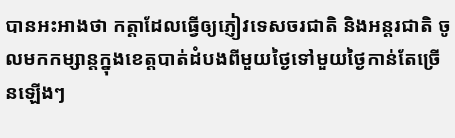បានអះអាងថា កត្តាដែលធ្វើឲ្យភ្ញៀវទេសចរជាតិ និងអន្តរជាតិ ចូលមកកម្សាន្តក្នុងខេត្តបាត់ដំបងពីមួយថ្ងៃទៅមួយថ្ងៃកាន់តែច្រើនឡើងៗ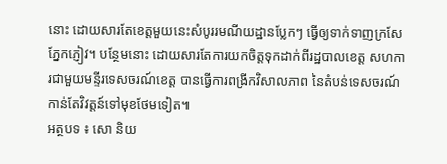នោះ ដោយសារតែខេត្តមួយនេះសំបូររមណីយដ្ឋានប្លែកៗ ធ្វើឲ្យទាក់ទាញក្រសែភ្នែកភ្ញៀវ។ បន្ថែមនោះ ដោយសារតែការយកចិត្តទុកដាក់ពីរដ្ឋបាលខេត្ត សហការជាមួយមន្ទីរទេសចរណ៍ខេត្ត បានធ្វើការពង្រីកវិសាលភាព នៃតំបន់ទេសចរណ៍កាន់តែវិវត្តន៍ទៅមុខថែមទៀត៕
អត្ថបទ ៖ សោ និយ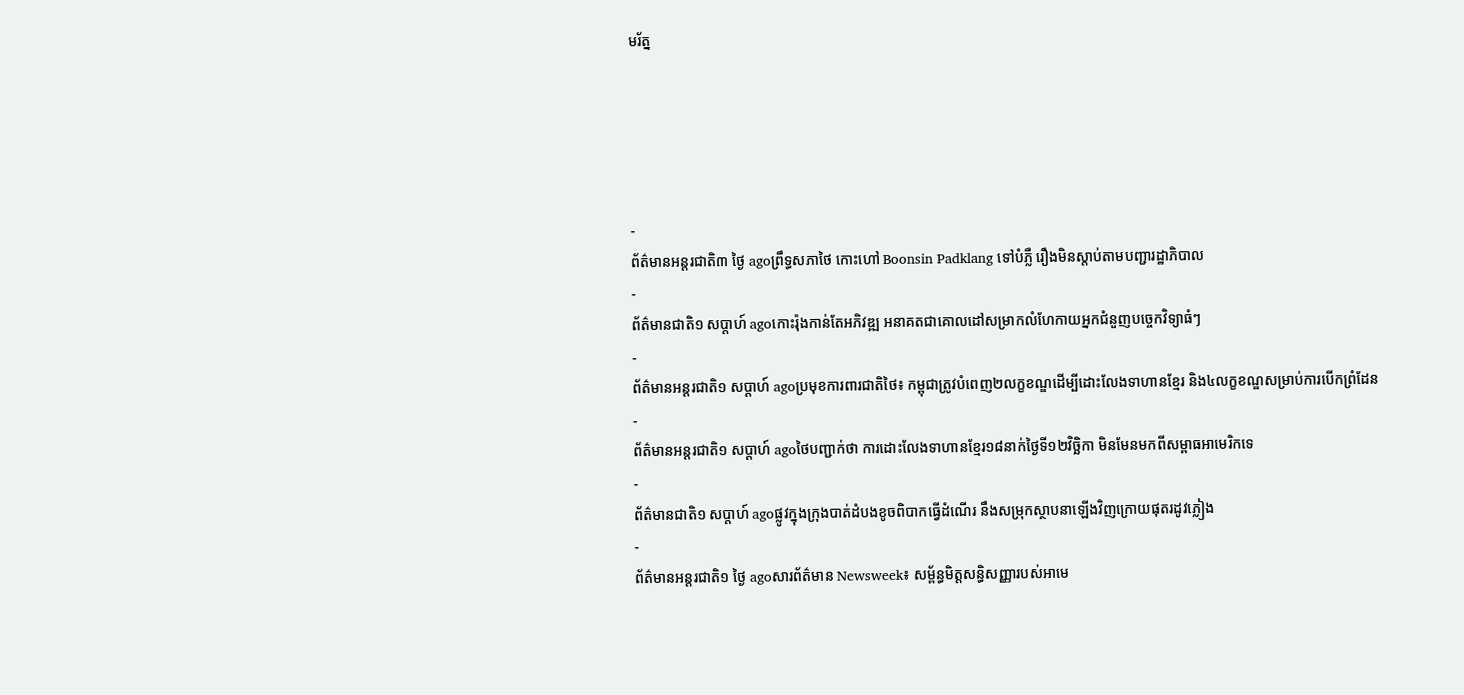មរ័ត្ន





-
ព័ត៌មានអន្ដរជាតិ៣ ថ្ងៃ agoព្រឹទ្ធសភាថៃ កោះហៅ Boonsin Padklang ទៅបំភ្លឺ រឿងមិនស្តាប់តាមបញ្ជារដ្ឋាភិបាល
-
ព័ត៌មានជាតិ១ សប្តាហ៍ agoកោះរ៉ុងកាន់តែអភិវឌ្ឍ អនាគតជាគោលដៅសម្រាកលំហែកាយអ្នកជំនួញបច្ចេកវិទ្យាធំៗ
-
ព័ត៌មានអន្ដរជាតិ១ សប្តាហ៍ agoប្រមុខការពារជាតិថៃ៖ កម្ពុជាត្រូវបំពេញ២លក្ខខណ្ឌដើម្បីដោះលែងទាហានខ្មែរ និង៤លក្ខខណ្ឌសម្រាប់ការបើកព្រំដែន
-
ព័ត៌មានអន្ដរជាតិ១ សប្តាហ៍ agoថៃបញ្ជាក់ថា ការដោះលែងទាហានខ្មែរ១៨នាក់ថ្ងៃទី១២វិច្ឆិកា មិនមែនមកពីសម្ពាធអាមេរិកទេ
-
ព័ត៌មានជាតិ១ សប្តាហ៍ agoផ្លូវក្នុងក្រុងបាត់ដំបងខូចពិបាកធ្វើដំណើរ នឹងសម្រុកស្ថាបនាឡើងវិញក្រោយផុតរដូវភ្លៀង
-
ព័ត៌មានអន្ដរជាតិ១ ថ្ងៃ agoសារព័ត៌មាន Newsweek៖ សម្ព័ន្ធមិត្តសន្ធិសញ្ញារបស់អាមេ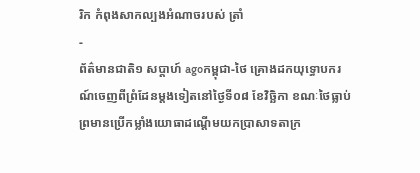រិក កំពុងសាកល្បងអំណាចរបស់ ត្រាំ
-
ព័ត៌មានជាតិ១ សប្តាហ៍ agoកម្ពុជា-ថៃ គ្រោងដកយុទ្ធោបករណ៍ចេញពីព្រំដែនម្ដងទៀតនៅថ្ងៃទី០៨ ខែវិច្ឆិកា ខណៈថៃធ្លាប់ព្រមានប្រើកម្លាំងយោធាដណ្ដើមយកប្រាសាទតាក្រ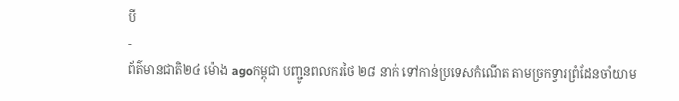បី
-
ព័ត៌មានជាតិ២៤ ម៉ោង agoកម្ពុជា បញ្ជូនពលករថៃ ២៨ នាក់ ទៅកាន់ប្រទេសកំណើត តាមច្រកទ្វារព្រំដែនចាំយាម